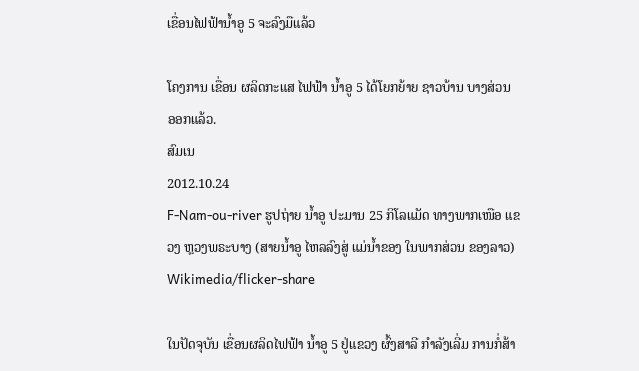ເຂື່ອນໄຟຟ້ານໍ້າອູ 5 ຈະລົງມືແລ້ວ

ໂຄງການ ເຂື່ອນ ຜລິດກະແສ ໄຟຟ້າ ນໍ້າອູ 5 ໄດ້ໂຍກຍ້າຍ ຊາວບ້ານ ບາງສ່ວນ ອອກແລ້ວ.
ສົມເນ
2012.10.24
F-Nam-ou-river ຮູປຖ່າຍ ນໍ້າອູ ປະມານ 25 ກິໂລແມັດ ທາງພາກເໜືອ ແຂວງ ຫຼວງພຣະບາງ (ສາຍນໍ້າອູ ໄຫລລົງສູ່ ແມ່ນໍ້າຂອງ ໃນພາກສ່ວນ ຂອງລາວ)
Wikimedia/flicker-share

ໃນປັດຈຸບັນ ເຂື່ອນຜລິດໄຟຟ້າ ນໍ້າອູ 5 ຢູ່ແຂວງ ຜົ້ງສາລີ ກໍາລັງເລີ່ມ ການກໍ່ສ້າ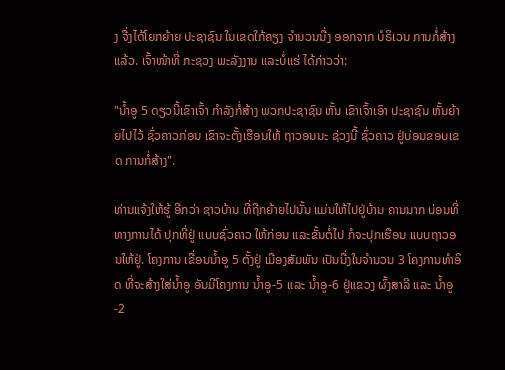ງ ຈື່ງໄດ້ໂຍກຍ້າຍ ປະຊາຊົນ ໃນເຂດໃກ້ຄຽງ ຈໍານວນນື່ງ ອອກຈາກ ບໍຣິເວນ ການກໍ່ສ້າງແລ້ວ. ເຈົ້າໜ້າທີ່ ກະຊວງ ພະລັງງານ ແລະບໍ່ແຮ່ ໄດ້ກ່າວວ່າ:

"ນໍ້າອູ 5 ດຽວນີ້ເຂົາເຈົ້າ ກໍາລັງກໍ່ສ້າງ ພວກປະຊາຊົນ ຫັ້ນ ເຂົາເຈົ້າເອົາ ປະຊາຊົນ ຫັ້ນຍ້າຍໄປໄວ້ ຊົ່ວຄາວກ່ອນ ເຂົາຈະຕັ້ງເຮືອນໃຫ້ ຖາວອນນະ ຊ່ວງນີ້ ຊົ່ວຄາວ ຢູ່ບ່ອນຂອບເຂດ ການກໍ່ສ້າງ".

ທ່ານແຈ້ງໃຫ້ຮູ້ ອີກວ່າ ຊາວບ້ານ ທີ່ຖືກຍ້າຍໄປນັ້ນ ແມ່ນໃຫ້ໄປຢູ່ບ້ານ ຄານນາກ ບ່ອນທີ່ທາງການໄດ້ ປຸກທີ່ຢູ່ ແບບຊົ່ວຄາວ ໃຫ້ກ່ອນ ແລະຂັ້ນຕໍ່ໄປ ກໍຈະປຸກເຮືອນ ແບບຖາວອນໃຫ້ຢູ່. ໂຄງການ ເຂື່ອນນໍ້າອູ 5 ຕັ້ງຢູ່ ເມືອງສັມພັນ ເປັນນື່ງໃນຈໍານວນ 3 ໂຄງການທໍາອິດ ທີ່ຈະສ້າງໃສ່ນໍ້າອູ ອັນມີໂຄງການ ນໍ້າອູ-5 ແລະ ນໍ້າອູ-6 ຢູ່ແຂວງ ຜົ້ງສາລີ ແລະ ນໍ້າອູ-2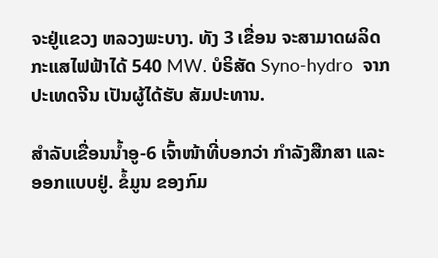ຈະຢູ່ແຂວງ ຫລວງພະບາງ. ທັງ 3 ເຂື່ອນ ຈະສາມາດຜລິດ ກະແສໄຟຟ້າໄດ້ 540 MW. ບໍຣິສັດ Syno-hydro  ຈາກປະເທດຈີນ ເປັນຜູ້ໄດ້ຮັບ ສັມປະທານ.

ສໍາລັບເຂື່ອນນໍ້າອູ-6 ເຈົ້າໜ້າທີ່ບອກວ່າ ກໍາລັງສືກສາ ແລະ ອອກແບບຢູ່. ຂໍ້ມູນ ຂອງກົມ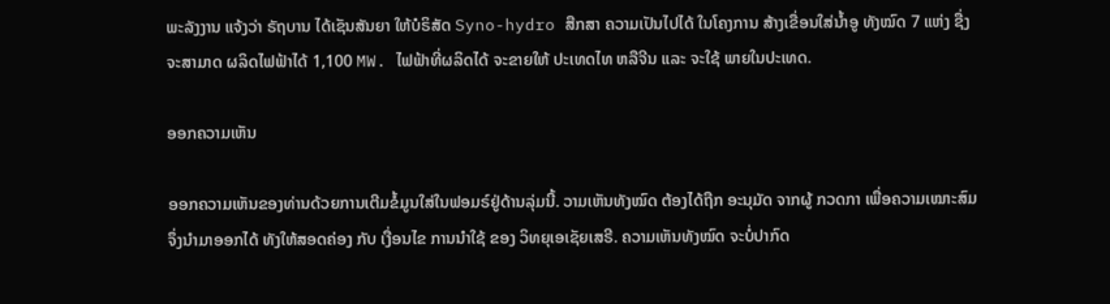ພະລັງງານ ແຈ້ງວ່າ ຣັຖບານ ໄດ້ເຊັນສັນຍາ ໃຫ້ບໍຣິສັດ Syno-hydro ສືກສາ ຄວາມເປັນໄປໄດ້ ໃນໂຄງການ ສ້າງເຂື່ອນໃສ່ນໍ້າອູ ທັງໝົດ 7 ແຫ່ງ ຊື່ງຈະສາມາດ ຜລິດໄຟຟ້າໄດ້ 1,100 MW. ໄຟຟ້າທີ່ຜລິດໄດ້ ຈະຂາຍໃຫ້ ປະເທດໄທ ຫລືຈີນ ແລະ ຈະໃຊ້ ພາຍໃນປະເທດ.

ອອກຄວາມເຫັນ

ອອກຄວາມເຫັນຂອງທ່ານດ້ວຍການເຕີມຂໍ້ມູນໃສ່ໃນຟອມຣ໌ຢູ່ດ້ານລຸ່ມນີ້. ວາມເຫັນທັງໝົດ ຕ້ອງໄດ້ຖືກ ອະນຸມັດ ຈາກຜູ້ ກວດກາ ເພື່ອຄວາມເໝາະສົມ ຈຶ່ງນໍາມາອອກໄດ້ ທັງໃຫ້ສອດຄ່ອງ ກັບ ເງື່ອນໄຂ ການນຳໃຊ້ ຂອງ ວິທຍຸເອເຊັຍເສຣີ. ຄວາມເຫັນທັງໝົດ ຈະບໍ່ປາກົດ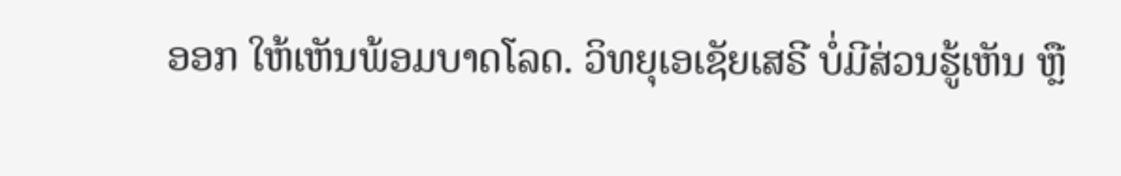ອອກ ໃຫ້ເຫັນພ້ອມບາດໂລດ. ວິທຍຸເອເຊັຍເສຣີ ບໍ່ມີສ່ວນຮູ້ເຫັນ ຫຼື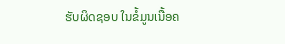ຮັບຜິດຊອບ ໃນຂໍ້ມູນເນື້ອຄ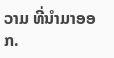ວາມ ທີ່ນໍາມາອອກ.